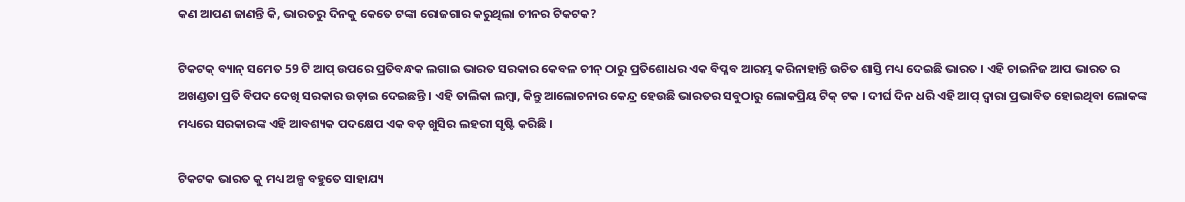କଣ ଆପଣ ଜାଣନ୍ତି କି, ଭାରତରୁ ଦିନକୁ କେତେ ଟଙ୍କା ରୋଜଗାର କରୁଥିଲା ଚୀନର ଟିକଟକ?

ଟିକଟକ୍ ବ୍ୟାନ୍ ସମେତ 59 ଟି ଆପ୍ ଉପରେ ପ୍ରତିବନ୍ଧକ ଲଗାଇ ଭାରତ ସରକାର କେବଳ ଚୀନ୍ ଠାରୁ ପ୍ରତିଶୋଧର ଏକ ବିପ୍ଳବ ଆରମ୍ଭ କରିନାହାନ୍ତି ଉଚିତ ଶାସ୍ତି ମଧ୍ୟ ଦେଇଛି ଭାରତ । ଏହି ଚାଇନିଜ ଆପ ଭାରତ ର ଅଖଣ୍ଡତା ପ୍ରତି ବିପଦ ଦେଖି ସରକାର ଉଡ଼ାଇ ଦେଇଛନ୍ତି । ଏହି ତାଲିକା ଲମ୍ବା, କିନ୍ତୁ ଆଲୋଚନାର କେନ୍ଦ୍ର ହେଉଛି ଭାରତର ସବୁଠାରୁ ଲୋକପ୍ରିୟ ଟିକ୍ ଟକ । ଦୀର୍ଘ ଦିନ ଧରି ଏହି ଆପ୍ ଦ୍ୱାରା ପ୍ରଭାବିତ ହୋଇଥିବା ଲୋକଙ୍କ ମଧ୍ୟରେ ସରକାରଙ୍କ ଏହି ଆବଶ୍ୟକ ପଦକ୍ଷେପ ଏକ ବଡ଼ ଖୁସିର ଲହରୀ ସୃଷ୍ଟି କରିଛି ।

ଟିକଟକ ଭାରତ କୁ ମଧ୍ୟ ଅଳ୍ପ ବହୁତେ ସାହାଯ୍ୟ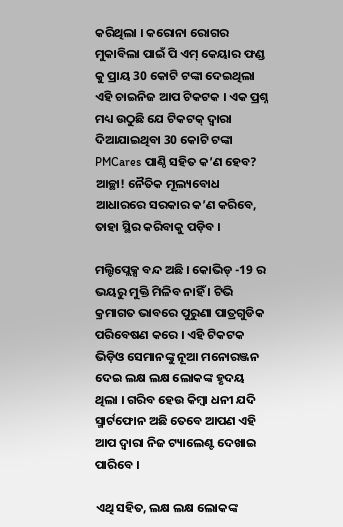କରିଥିଲା । କରୋନା ରୋଗର ମୁକାବିଲା ପାଇଁ ପି ଏମ୍ କେୟାର ଫଣ୍ଡ କୁ ପ୍ରାୟ 30 କୋଟି ଟଙ୍କା ଦେଇଥିଲା ଏହି ଚାଇନିଜ ଆପ ଟିକଟକ । ଏକ ପ୍ରଶ୍ନ ମଧ୍ୟ ଉଠୁଛି ଯେ ଟିକଟକ୍ ଦ୍ୱାରା ଦିଆଯାଇଥିବା 30 କୋଟି ଟଙ୍କା PMCares ପାଣ୍ଠି ସହିତ କ’ଣ ହେବ? ଆଚ୍ଛା! ନୈତିକ ମୂଲ୍ୟବୋଧ ଆଧାରରେ ସରକାର କ’ଣ କରିବେ, ତାହା ସ୍ଥିର କରିବାକୁ ପଡ଼ିବ ।

ମଲ୍ଟିପ୍ଲେକ୍ସ ବନ୍ଦ ଅଛି । କୋଭିଡ୍ -19 ର ଭୟରୁ ମୁକ୍ତି ମିଳିବ ନାହିଁ । ଟିଭି କ୍ରମାଗତ ଭାବରେ ପୁରୁଣା ପାତ୍ରଗୁଡିକ ପରିବେଷଣ କରେ । ଏହି ଟିକଟକ ଭିଡ଼ିଓ ସେମାନଙ୍କୁ ନୂଆ ମନୋରଞ୍ଜନ ଦେଇ ଲକ୍ଷ ଲକ୍ଷ ଲୋକଙ୍କ ହୃଦୟ ଥିଲା । ଗରିବ ହେଉ କିମ୍ବା ଧନୀ ଯଦି ସ୍ମାର୍ଟଫୋନ ଅଛି ତେବେ ଆପଣ ଏହି ଆପ ଦ୍ୱାରା ନିଜ ଟ୍ୟାଲେଣ୍ଟ ଦେଖାଇ ପାରିବେ ।

ଏଥି ସହିତ, ଲକ୍ଷ ଲକ୍ଷ ଲୋକଙ୍କ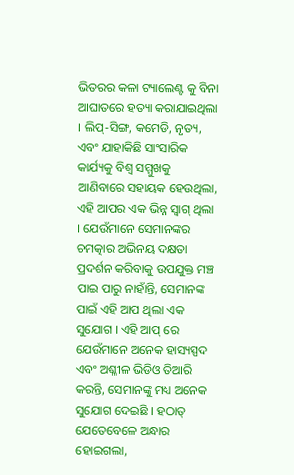ଭିତରର କଳା ଟ୍ୟାଲେଣ୍ଟ କୁ ବିନା ଆଘାତରେ ହତ୍ୟା କରାଯାଇଥିଲା । ଲିପ୍-ସିଙ୍ଗ, କମେଡି, ନୃତ୍ୟ, ଏବଂ ଯାହାକିଛି ସାଂସାରିକ କାର୍ଯ୍ୟକୁ ବିଶ୍ୱ ସମ୍ମୁଖକୁ ଆଣିବାରେ ସହାୟକ ହେଉଥିଲା, ଏହି ଆପର ଏକ ଭିନ୍ନ ସ୍ୱାଗ୍ ଥିଲା । ଯେଉଁମାନେ ସେମାନଙ୍କର ଚମତ୍କାର ଅଭିନୟ ଦକ୍ଷତା ପ୍ରଦର୍ଶନ କରିବାକୁ ଉପଯୁକ୍ତ ମଞ୍ଚ ପାଇ ପାରୁ ନାହାଁନ୍ତି, ସେମାନଙ୍କ ପାଇଁ ଏହି ଆପ ଥିଲା ଏକ ସୁଯୋଗ । ଏହି ଆପ୍ ରେ ଯେଉଁମାନେ ଅନେକ ହାସ୍ୟସ୍ପଦ ଏବଂ ଅଶ୍ଳୀଳ ଭିଡିଓ ତିଆରି କରନ୍ତି, ସେମାନଙ୍କୁ ମଧ୍ୟ ଅନେକ ସୁଯୋଗ ଦେଇଛି । ହଠାତ୍ ଯେତେବେଳେ ଅନ୍ଧାର ହୋଇଗଲା,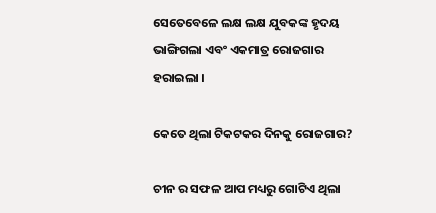ସେତେବେଳେ ଲକ୍ଷ ଲକ୍ଷ ଯୁବକଙ୍କ ହୃଦୟ ଭାଙ୍ଗିଗଲା ଏବଂ ଏକମାତ୍ର ରୋଜଗାର ହରାଇଲା ।

କେତେ ଥିଲା ଟିକଟକର ଦିନକୁ ରୋଜଗାର?

ଚୀନ ର ସଫଳ ଆପ ମଧ୍ୟରୁ ଗୋଟିଏ ଥିଲା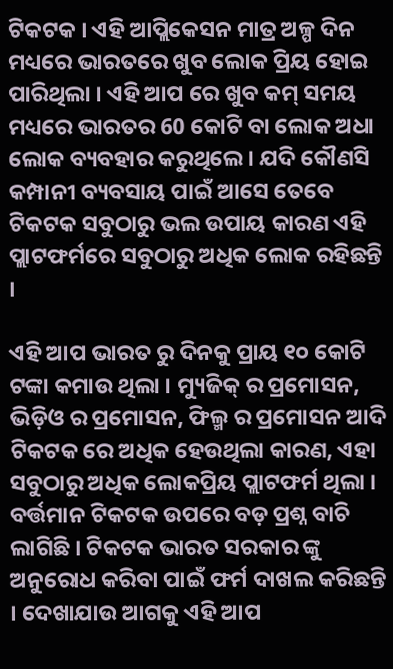ଟିକଟକ । ଏହି ଆପ୍ଲିକେସନ ମାତ୍ର ଅଳ୍ପ ଦିନ ମଧ୍ୟରେ ଭାରତରେ ଖୁବ ଲୋକ ପ୍ରିୟ ହୋଇ ପାରିଥିଲା । ଏହି ଆପ ରେ ଖୁବ କମ୍ ସମୟ ମଧ୍ୟରେ ଭାରତର 60 କୋଟି ବା ଲୋକ ଅଧା ଲୋକ ବ୍ୟବହାର କରୁଥିଲେ । ଯଦି କୌଣସି କମ୍ପାନୀ ବ୍ୟବସାୟ ପାଇଁ ଆସେ ତେବେ ଟିକଟକ ସବୁଠାରୁ ଭଲ ଉପାୟ କାରଣ ଏହି ପ୍ଲାଟଫର୍ମରେ ସବୁଠାରୁ ଅଧିକ ଲୋକ ରହିଛନ୍ତି ।

ଏହି ଆପ ଭାରତ ରୁ ଦିନକୁ ପ୍ରାୟ ୧୦ କୋଟି ଟଙ୍କା କମାଉ ଥିଲା । ମ୍ୟୁଜିକ୍ ର ପ୍ରମୋସନ, ଭିଡ଼ିଓ ର ପ୍ରମୋସନ, ଫିଲ୍ମ ର ପ୍ରମୋସନ ଆଦି ଟିକଟକ ରେ ଅଧିକ ହେଉଥିଲା କାରଣ, ଏହା ସବୁଠାରୁ ଅଧିକ ଲୋକପ୍ରିୟ ପ୍ଲାଟଫର୍ମ ଥିଲା । ବର୍ତ୍ତମାନ ଟିକଟକ ଉପରେ ବଡ଼ ପ୍ରଶ୍ନ ବାଚି ଲାଗିଛି । ଟିକଟକ ଭାରତ ସରକାର ଙ୍କୁ ଅନୁରୋଧ କରିବା ପାଇଁ ଫର୍ମ ଦାଖଲ କରିଛନ୍ତି । ଦେଖାଯାଉ ଆଗକୁ ଏହି ଆପ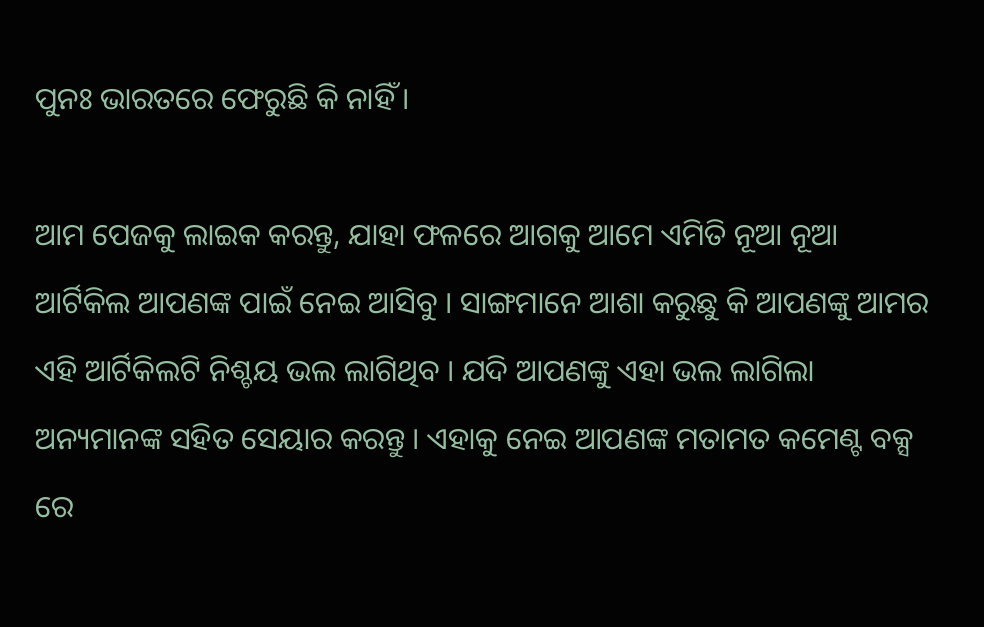ପୁନଃ ଭାରତରେ ଫେରୁଛି କି ନାହିଁ ।

ଆମ ପେଜକୁ ଲାଇକ କରନ୍ତୁ, ଯାହା ଫଳରେ ଆଗକୁ ଆମେ ଏମିତି ନୂଆ ନୂଆ ଆର୍ଟିକିଲ ଆପଣଙ୍କ ପାଇଁ ନେଇ ଆସିବୁ । ସାଙ୍ଗମାନେ ଆଶା କରୁଛୁ କି ଆପଣଙ୍କୁ ଆମର ଏହି ଆର୍ଟିକିଲଟି ନିଶ୍ଚୟ ଭଲ ଲାଗିଥିବ । ଯଦି ଆପଣଙ୍କୁ ଏହା ଭଲ ଲାଗିଲା ଅନ୍ୟମାନଙ୍କ ସହିତ ସେୟାର କରନ୍ତୁ । ଏହାକୁ ନେଇ ଆପଣଙ୍କ ମତାମତ କମେଣ୍ଟ ବକ୍ସ ରେ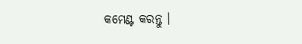କମେଣ୍ଟ କରନ୍ତୁ ।